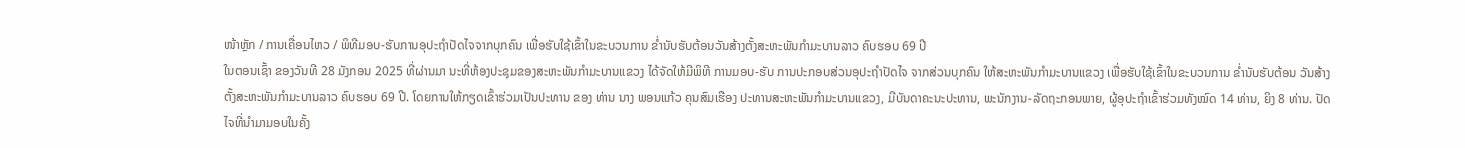ໜ້າຫຼັກ / ການເຄື່ອນໄຫວ / ພິທີມອບ-ຮັບການອຸປະຖໍາປັດໄຈຈາກບຸກຄົນ ເພື່ອຮັບໃຊ້ເຂົ້າໃນຂະບວນການ ຂໍ່ານັບຮັບຕ້ອນວັນສ້າງຕັ້ງສະຫະພັນກໍາມະບານລາວ ຄົບຮອບ 69 ປີ
ໃນຕອນເຊົ້າ ຂອງວັນທີ 28 ມັງກອນ 2025 ທີ່ຜ່ານມາ ນະທີ່ຫ້ອງປະຊຸມຂອງສະຫະພັນກໍາມະບານແຂວງ ໄດ້ຈັດໃຫ້ມີພິທີ ການມອບ-ຮັບ ການປະກອບສ່ວນອຸປະຖໍາປັດໄຈ ຈາກສ່ວນບຸກຄົນ ໃຫ້ສະຫະພັນກໍາມະບານແຂວງ ເພື່ອຮັບໃຊ້ເຂົ້າໃນຂະບວນການ ຂໍ່ານັບຮັບຕ້ອນ ວັນສ້າງຕັ້ງສະຫະພັນກໍາມະບານລາວ ຄົບຮອບ 69 ປີ. ໂດຍການໃຫ້ກຽດເຂົ້າຮ່ວມເປັນປະທານ ຂອງ ທ່ານ ນາງ ພອນແກ້ວ ຄຸນສົມເຮືອງ ປະທານສະຫະພັນກໍາມະບານແຂວງ, ມີບັນດາຄະນະປະທານ, ພະນັກງານ-ລັດຖະກອນພາຍ, ຜູ້ອຸປະຖໍາເຂົ້າຮ່ວມທັງໝົດ 14 ທ່ານ, ຍິງ 8 ທ່ານ. ປັດໄຈທີ່ນໍາມາມອບໃນຄັ້ງ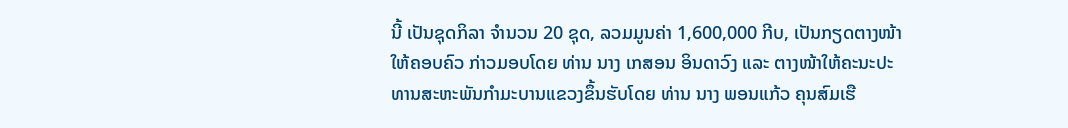ນີ້ ເປັນຊຸດກິລາ ຈໍານວນ 20 ຊຸດ, ລວມມູນຄ່າ 1,600,000 ກີບ, ເປັນກຽດຕາງໜ້າໃຫ້ຄອບຄົວ ກ່າວມອບໂດຍ ທ່ານ ນາງ ເກສອນ ອິນດາວົງ ແລະ ຕາງໜ້າໃຫ້ຄະນະປະທານສະຫະພັນກໍາມະບານແຂວງຂຶ້ນຮັບໂດຍ ທ່ານ ນາງ ພອນແກ້ວ ຄຸນສົມເຮື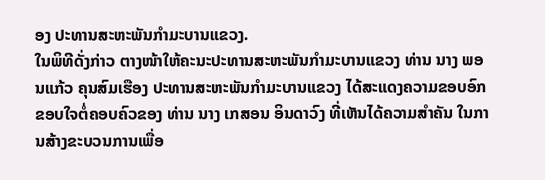ອງ ປະທານສະຫະພັນກໍາມະບານແຂວງ.
ໃນພິທີດັ່ງກ່າວ ຕາງໜ້າໃຫ້ຄະນະປະທານສະຫະພັນກໍາມະບານແຂວງ ທ່ານ ນາງ ພອນແກ້ວ ຄຸນສົມເຮືອງ ປະທານສະຫະພັນກໍາມະບານແຂວງ ໄດ້ສະແດງຄວາມຂອບອົກຂອບໃຈຕໍ່ຄອບຄົວຂອງ ທ່ານ ນາງ ເກສອນ ອິນດາວົງ ທີ່ເຫັນໄດ້ຄວາມສໍາຄັນ ໃນການສ້າງຂະບວນການເພື່ອ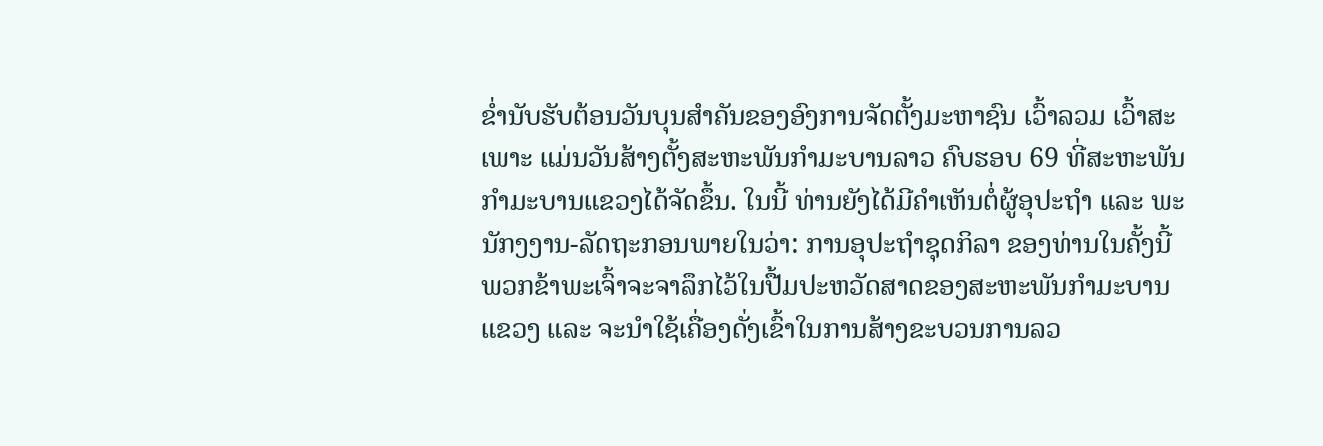ຂໍ່ານັບຮັບຕ້ອນວັນບຸນສໍາຄັນຂອງອົງການຈັດຕັ້ງມະຫາຊົນ ເວົ້າລວມ ເວົ້າສະເພາະ ແມ່ນວັນສ້າງຕັ້ງສະຫະພັນກໍາມະບານລາວ ຄົບຮອບ 69 ທີ່ສະຫະພັນກໍາມະບານແຂວງໄດ້ຈັດຂຶ້ນ. ໃນນີ້ ທ່ານຍັງໄດ້ມີຄໍາເຫັນຕໍ່ຜູ້ອຸປະຖໍາ ແລະ ພະນັກງງານ-ລັດຖະກອນພາຍໃນວ່າ: ການອຸປະຖໍາຊຸດກິລາ ຂອງທ່ານໃນຄັ້ງນີ້ ພວກຂ້າພະເຈົ້າຈະຈາລຶກໄວ້ໃນປື້ມປະຫວັດສາດຂອງສະຫະພັນກໍາມະບານແຂວງ ແລະ ຈະນໍາໃຊ້ເຄື່ອງດັ່ງເຂົ້າໃນການສ້າງຂະບວນການລວ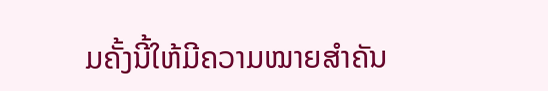ມຄັ້ງນີ້ໃຫ້ມີຄວາມໝາຍສໍາຄັນ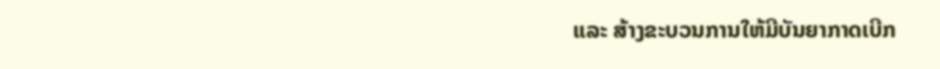ແລະ ສ້າງຂະບວນການໃຫ້ມີບັນຍາກາດເບີກ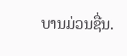ບານມ່ວນຊື່ນ.